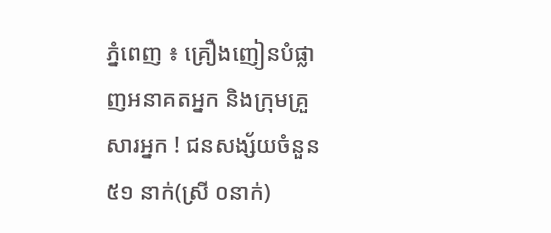ភ្នំពេញ ៖ គ្រឿងញៀនបំផ្លាញអនាគតអ្នក និងក្រុមគ្រួសារអ្នក ! ជនសង្ស័យចំនួន ៥១ នាក់(ស្រី ០នាក់)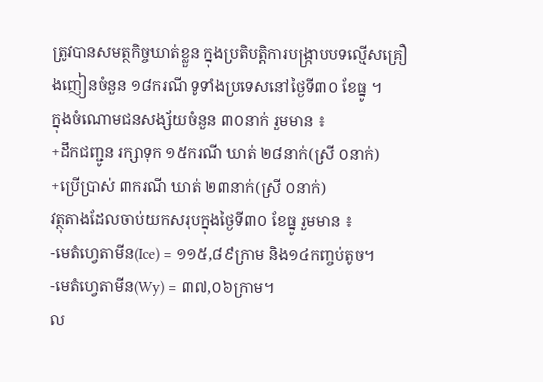ត្រូវបានសមត្ថកិច្ចឃាត់ខ្លួន ក្នុងប្រតិបត្តិការបង្ក្រាបបទល្មើសគ្រឿងញៀនចំនួន ១៨ករណី ទូទាំងប្រទេសនៅថ្ងៃទី៣០ ខែធ្នូ ។
ក្នុងចំណោមជនសង្ស័យចំនួន ៣០នាក់ រួមមាន ៖
+ដឹកជញ្ជូន រក្សាទុក ១៥ករណី ឃាត់ ២៨នាក់(ស្រី ០នាក់)
+ប្រើប្រាស់ ៣ករណី ឃាត់ ២៣នាក់(ស្រី ០នាក់)
វត្ថុតាងដែលចាប់យកសរុបក្នុងថ្ងៃទី៣០ ខែធ្នូ រួមមាន ៖
-មេតំហ្វេតាមីន(Ice) = ១១៥,៨៩ក្រាម និង១៤កញ្ចប់តូច។
-មេតំហ្វេតាមីន(Wy) = ៣៧,០៦ក្រាម។
ល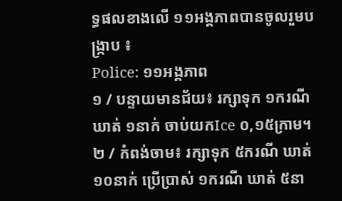ទ្ធផលខាងលើ ១១អង្គភាពបានចូលរួមបង្ក្រាប ៖
Police: ១១អង្គភាព
១ / បន្ទាយមានជ័យ៖ រក្សាទុក ១ករណី ឃាត់ ១នាក់ ចាប់យកIce ០,១៥ក្រាម។
២ / កំពង់ចាម៖ រក្សាទុក ៥ករណី ឃាត់ ១០នាក់ ប្រើប្រាស់ ១ករណី ឃាត់ ៥នា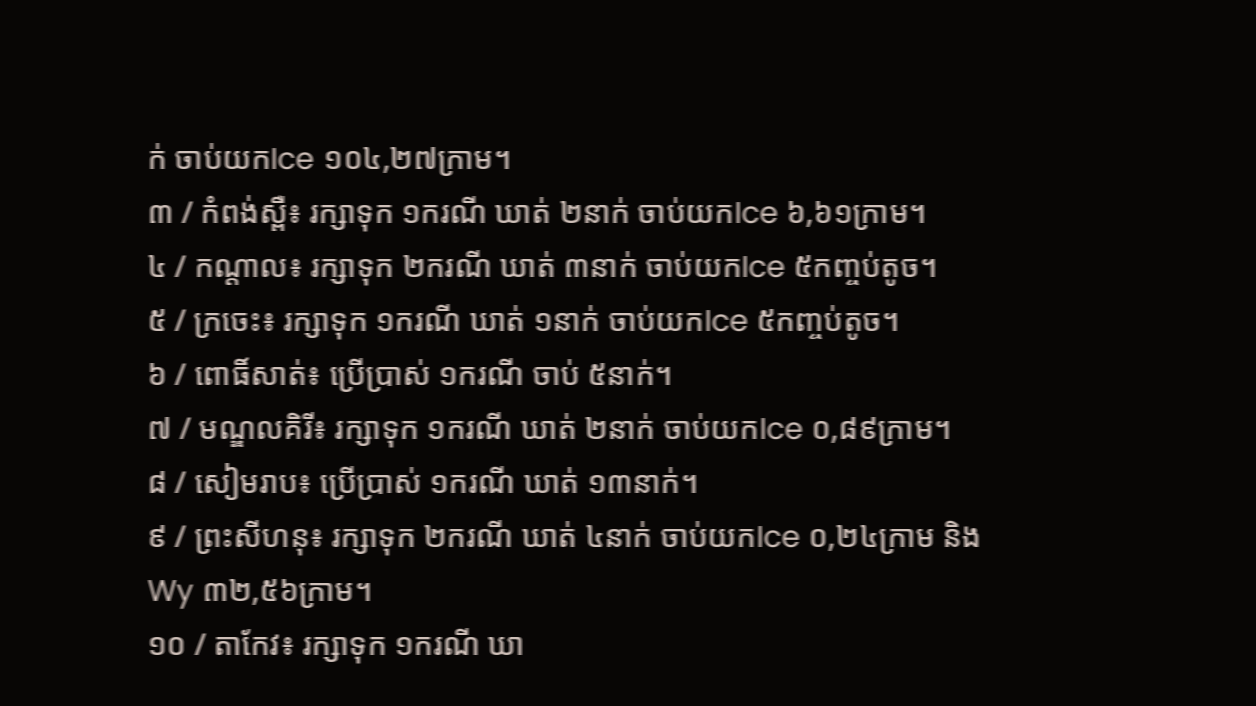ក់ ចាប់យកIce ១០៤,២៧ក្រាម។
៣ / កំពង់ស្ពឺ៖ រក្សាទុក ១ករណី ឃាត់ ២នាក់ ចាប់យកIce ៦,៦១ក្រាម។
៤ / កណ្តាល៖ រក្សាទុក ២ករណី ឃាត់ ៣នាក់ ចាប់យកIce ៥កញ្ចប់តូច។
៥ / ក្រចេះ៖ រក្សាទុក ១ករណី ឃាត់ ១នាក់ ចាប់យកIce ៥កញ្ចប់តូច។
៦ / ពោធិ៍សាត់៖ ប្រើប្រាស់ ១ករណី ចាប់ ៥នាក់។
៧ / មណ្ឌលគិរី៖ រក្សាទុក ១ករណី ឃាត់ ២នាក់ ចាប់យកIce ០,៨៩ក្រាម។
៨ / សៀមរាប៖ ប្រើប្រាស់ ១ករណី ឃាត់ ១៣នាក់។
៩ / ព្រះសីហនុ៖ រក្សាទុក ២ករណី ឃាត់ ៤នាក់ ចាប់យកIce ០,២៤ក្រាម និងWy ៣២,៥៦ក្រាម។
១០ / តាកែវ៖ រក្សាទុក ១ករណី ឃា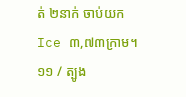ត់ ២នាក់ ចាប់យកIce ៣,៧៣ក្រាម។
១១ / ត្បូង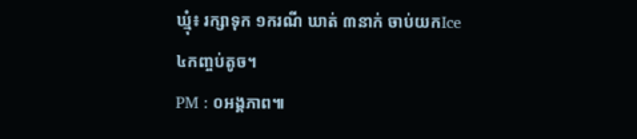ឃ្មុំ៖ រក្សាទុក ១ករណី ឃាត់ ៣នាក់ ចាប់យកIce ៤កញ្ចប់តូច។
PM : ០អង្គភាព៕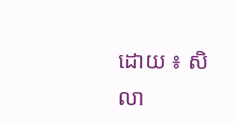ដោយ ៖ សិលា